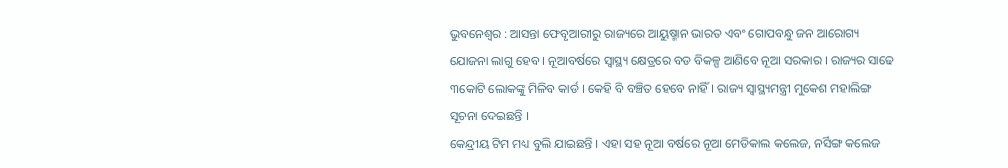ଭୁବନେଶ୍ୱର : ଆସନ୍ତା ଫେବୃଆରୀରୁ ରାଜ୍ୟରେ ଆୟୁଷ୍ମାନ ଭାରତ ଏବଂ ଗୋପବନ୍ଧୁ ଜନ ଆରୋଗ୍ୟ ଯୋଜନା ଲାଗୁ ହେବ । ନୂଆବର୍ଷରେ ସ୍ୱାସ୍ଥ୍ୟ କ୍ଷେତ୍ରରେ ବଡ ବିକଳ୍ପ ଆଣିବେ ନୂଆ ସରକାର । ରାଜ୍ୟର ସାଢେ ୩କୋଟି ଲୋକଙ୍କୁ ମିଳିବ କାର୍ଡ । କେହି ବି ବଞ୍ଚିତ ହେବେ ନାହିଁ। ରାଜ୍ୟ ସ୍ବାସ୍ଥ୍ୟମନ୍ତ୍ରୀ ମୁକେଶ ମହାଲିଙ୍ଗ ସୂଚନା ଦେଇଛନ୍ତି ।
କେନ୍ଦ୍ରୀୟ ଟିମ ମଧ୍ୟ ବୁଲି ଯାଇଛନ୍ତି । ଏହା ସହ ନୂଆ ବର୍ଷରେ ନୂଆ ମେଡିକାଲ କଲେଜ, ନର୍ସିଙ୍ଗ କଲେଜ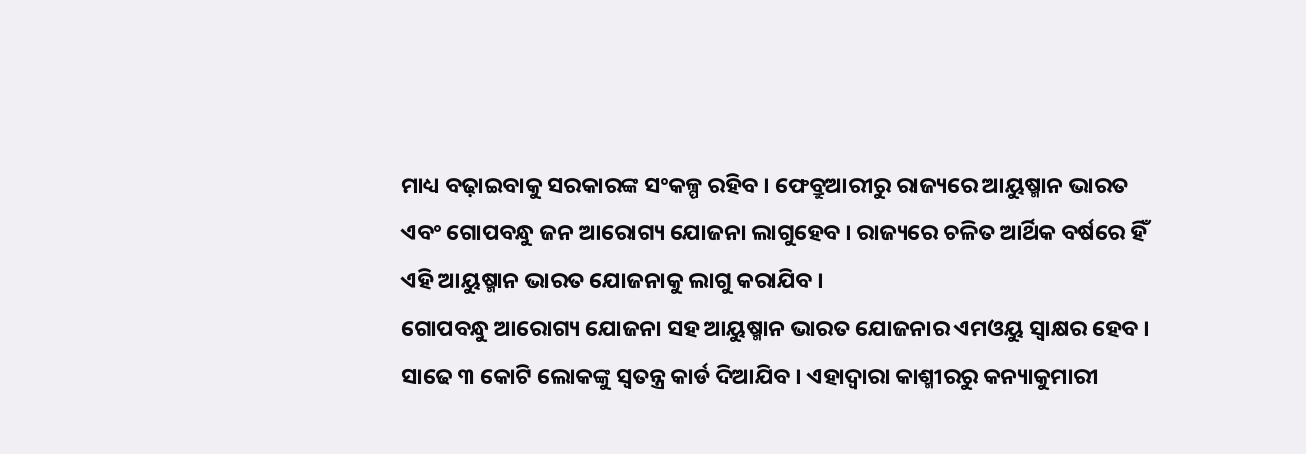ମାଧ୍ୟ ବଢ଼ାଇବାକୁ ସରକାରଙ୍କ ସଂକଳ୍ପ ରହିବ । ଫେବ୍ରୁଆରୀରୁ ରାଜ୍ୟରେ ଆୟୁଷ୍ମାନ ଭାରତ ଏବଂ ଗୋପବନ୍ଧୁ ଜନ ଆରୋଗ୍ୟ ଯୋଜନା ଲାଗୁହେବ । ରାଜ୍ୟରେ ଚଳିତ ଆର୍ଥିକ ବର୍ଷରେ ହିଁ ଏହି ଆୟୁଷ୍ମାନ ଭାରତ ଯୋଜନାକୁ ଲାଗୁ କରାଯିବ ।
ଗୋପବନ୍ଧୁ ଆରୋଗ୍ୟ ଯୋଜନା ସହ ଆୟୁଷ୍ମାନ ଭାରତ ଯୋଜନାର ଏମଓୟୁ ସ୍ୱାକ୍ଷର ହେବ । ସାଢେ ୩ କୋଟି ଲୋକଙ୍କୁ ସ୍ଵତନ୍ତ୍ର କାର୍ଡ ଦିଆଯିବ । ଏହାଦ୍ୱାରା କାଶ୍ମୀରରୁ କନ୍ୟାକୁମାରୀ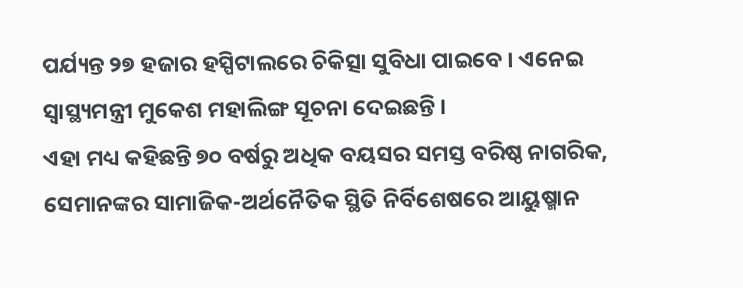ପର୍ଯ୍ୟନ୍ତ ୨୭ ହଜାର ହସ୍ପିଟାଲରେ ଚିକିତ୍ସା ସୁବିଧା ପାଇବେ । ଏନେଇ ସ୍ବାସ୍ଥ୍ୟମନ୍ତ୍ରୀ ମୁକେଶ ମହାଲିଙ୍ଗ ସୂଚନା ଦେଇଛନ୍ତି ।
ଏହା ମଧ୍ୟ କହିଛନ୍ତି ୭୦ ବର୍ଷରୁ ଅଧିକ ବୟସର ସମସ୍ତ ବରିଷ୍ଠ ନାଗରିକ, ସେମାନଙ୍କର ସାମାଜିକ-ଅର୍ଥନୈତିକ ସ୍ଥିତି ନିର୍ବିଶେଷରେ ଆୟୁଷ୍ମାନ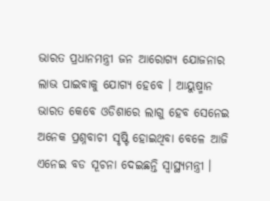ଭାରତ ପ୍ରଧାନମନ୍ତ୍ରୀ ଜନ ଆରୋଗ୍ୟ ଯୋଜନାର ଲାଭ ପାଇବାକୁ ଯୋଗ୍ୟ ହେବେ । ଆୟୁଷ୍ମାନ ଭାରତ କେବେ ଓଡିଶାରେ ଲାଗୁ ହେବ ସେନେଇ ଅନେକ ପ୍ରଶ୍ନବାଚୀ ସୃଷ୍ଟି ହୋଇଥିବା ବେଳେ ଆଜି ଏନେଇ ବଡ ସୂଚନା ଦେଇଛନ୍ତି ସ୍ବାସ୍ଥ୍ୟମନ୍ତ୍ରୀ ।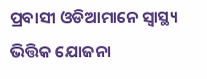ପ୍ରବାସୀ ଓଡିଆମାନେ ସ୍ବାସ୍ଥ୍ୟ ଭିତ୍ତିକ ଯୋଜନା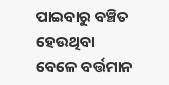ପାଇବାରୁ ବଞ୍ଚିତ ହେଉଥିବା ବେଳେ ବର୍ତ୍ତମାନ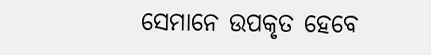ସେମାନେ ଉପକୃତ ହେବେ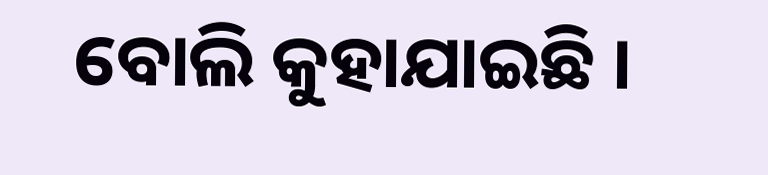ବୋଲି କୁହାଯାଇଛି ।